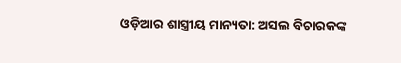ଓଡ଼ିଆର ଶାସ୍ତ୍ରୀୟ ମାନ୍ୟତା: ଅସଲ ବିଚାରକଙ୍କ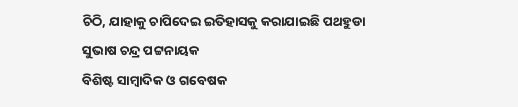ଚିଠି, ଯାହାକୁ ଚାପିଦେଇ ଇତିହାସକୁ କରାଯାଇଛି ପଥହୁଡା
ସୁଭାଷ ଚନ୍ଦ୍ର ପଟ୍ଟନାୟକ
ବିଶିଷ୍ଟ ସାମ୍ବାଦିକ ଓ ଗବେଷକ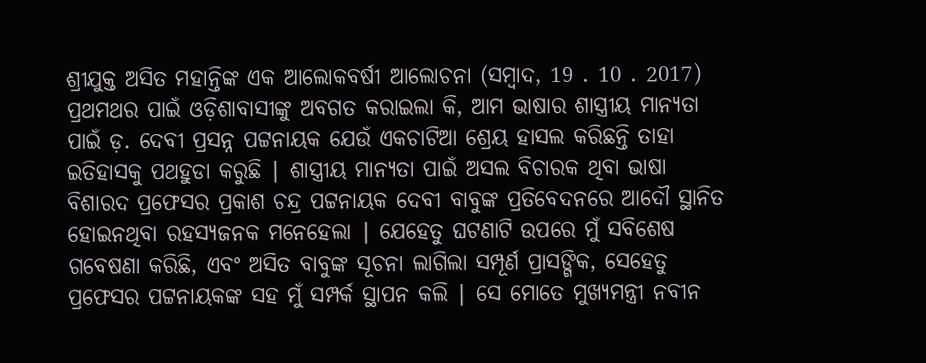ଶ୍ରୀଯୁକ୍ତ ଅସିତ ମହାନ୍ତିଙ୍କ ଏକ ଆଲୋକବର୍ଷୀ ଆଲୋଚନା (ସମ୍ବାଦ, 19 . 10 . 2017) ପ୍ରଥମଥର ପାଇଁ ଓଡ଼ିଶାବାସୀଙ୍କୁ ଅବଗତ କରାଇଲା କି, ଆମ ଭାଷାର ଶାସ୍ତ୍ରୀୟ ମାନ୍ୟତା ପାଇଁ ଡ଼. ଦେବୀ ପ୍ରସନ୍ନ ପଟ୍ଟନାୟକ ଯେଉଁ ଏକଚାଟିଆ ଶ୍ରେୟ ହାସଲ କରିଛନ୍ତି ତାହା ଇତିହାସକୁ ପଥହୁଡା କରୁଛି ∣ ଶାସ୍ତ୍ରୀୟ ମାନ୍ୟତା ପାଇଁ ଅସଲ ବିଚାରକ ଥିବା ଭାଷା ବିଶାରଦ ପ୍ରଫେସର ପ୍ରକାଶ ଚନ୍ଦ୍ର ପଟ୍ଟନାୟକ ଦେବୀ ବାବୁଙ୍କ ପ୍ରତିବେଦନରେ ଆଦୌ ସ୍ଥାନିତ ହୋଇନଥିବା ରହସ୍ୟଜନକ ମନେହେଲା ∣ ଯେହେତୁ ଘଟଣାଟି ଉପରେ ମୁଁ ସବିଶେଷ ଗବେଷଣା କରିଛି, ଏବଂ ଅସିତ ବାବୁଙ୍କ ସୂଚନା ଲାଗିଲା ସମ୍ପୂର୍ଣ ପ୍ରାସଙ୍ଗିକ, ସେହେତୁ ପ୍ରଫେସର ପଟ୍ଟନାୟକଙ୍କ ସହ ମୁଁ ସମ୍ପର୍କ ସ୍ଥାପନ କଲି ∣ ସେ ମୋତେ ମୁଖ୍ୟମନ୍ତ୍ରୀ ନବୀନ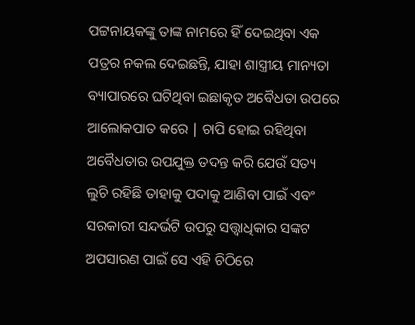ପଟ୍ଟନାୟକଙ୍କୁ ତାଙ୍କ ନାମରେ ହିଁ ଦେଇଥିବା ଏକ ପତ୍ରର ନକଲ ଦେଇଛନ୍ତି, ଯାହା ଶାସ୍ତ୍ରୀୟ ମାନ୍ୟତା ବ୍ୟାପାରରେ ଘଟିଥିବା ଇଛାକୃତ ଅବୈଧତା ଉପରେ ଆଲୋକପାତ କରେ ∣ ଚାପି ହୋଇ ରହିଥିବା ଅବୈଧତାର ଉପଯୁକ୍ତ ତଦନ୍ତ କରି ଯେଉଁ ସତ୍ୟ ଲୁଚି ରହିଛି ତାହାକୁ ପଦାକୁ ଆଣିବା ପାଇଁ ଏବଂ ସରକାରୀ ସନ୍ଦର୍ଭଟି ଉପରୁ ସତ୍ତ୍ଵାଧିକାର ସଙ୍କଟ ଅପସାରଣ ପାଇଁ ସେ ଏହି ଚିଠିରେ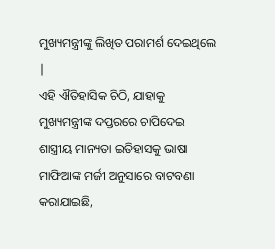ମୁଖ୍ୟମନ୍ତ୍ରୀଙ୍କୁ ଲିଖିତ ପରାମର୍ଶ ଦେଇଥିଲେ ∣
ଏହି ଐତିହାସିକ ଚିଠି, ଯାହାକୁ ମୁଖ୍ୟମନ୍ତ୍ରୀଙ୍କ ଦପ୍ତରରେ ଚାପିଦେଇ ଶାସ୍ତ୍ରୀୟ ମାନ୍ୟତା ଇତିହାସକୁ ଭାଷା ମାଫିଆଙ୍କ ମର୍ଜୀ ଅନୁସାରେ ବାଟବଣା କରାଯାଇଛି,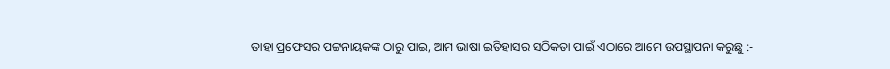ତାହା ପ୍ରଫେସର ପଟ୍ଟନାୟକଙ୍କ ଠାରୁ ପାଇ, ଆମ ଭାଷା ଇତିହାସର ସଠିକତା ପାଇଁ ଏଠାରେ ଆମେ ଉପସ୍ଥାପନା କରୁଛୁ :-